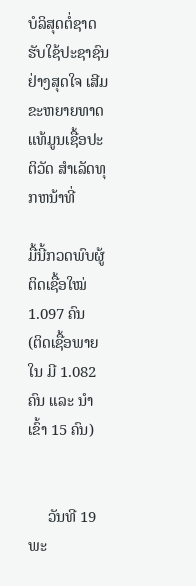ບໍລິສຸດຕໍ່ຊາດ ຮັບໃຊ້ປະຊາຊົນຢ່າງສຸດໃຈ ເສີມຂະຫຍາຍທາດແທ້ມູນເຊື້ອປະຕິວັດ ສໍາເລັດທຸກຫນ້າທີ່

ມື້ນີ້ກວດພົບຜູ້ຕິດເຊື້ອໃໝ່ 1.097 ຄົນ
(ຕິດເຊື້ອພາຍໃນ ມີ 1.082 ຄົນ ແລະ ນໍາເຂົ້າ 15 ຄົນ)


     ວັນທີ 19 ພະ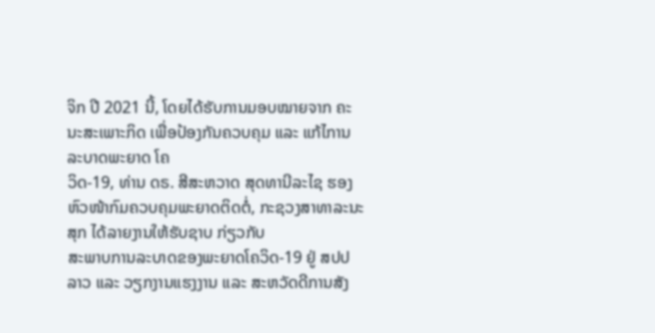ຈິກ ປີ 2021 ນີ້, ໂດຍໄດ້ຮັບການມອບໝາຍຈາກ ຄະນະສະເພາະກິດ ເພື່ອປ້ອງກັນຄວບຄຸມ ແລະ ແກ້ໄການລະບາດພະຍາດ ໂຄ
ວິດ-19, ທ່ານ ດຣ. ສີສະຫວາດ ສຸດທານີລະໄຊ ຮອງຫົວໜ້າກົມຄວບຄຸມພະຍາດຕິດຕໍ່, ກະຊວງສາທາລະນະສຸກ ໄດ້ລາຍງານໃຫ້ຮັບຊາບ ກ່ຽວກັບ
ສະພາບການລະບາດຂອງພະຍາດໂຄວິດ-19 ຢູ່ ສປປ ລາວ ແລະ ວຽກງານແຮງງານ ແລະ ສະຫວັດດີການສັງ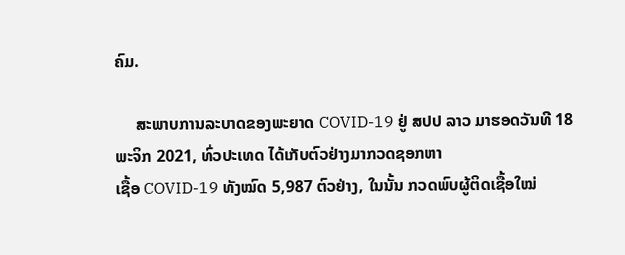ຄົມ.

     ສະພາບການລະບາດຂອງພະຍາດ COVID-19 ຢູ່ ສປປ ລາວ ມາຮອດວັນທີ 18 ພະຈິກ 2021, ທົ່ວປະເທດ ໄດ້ເກັບຕົວຢ່າງມາກວດຊອກຫາ
ເຊື້ອ COVID-19 ທັງໝົດ 5,987 ຕົວຢ່າງ, ໃນນັ້ນ ກວດພົບຜູ້ຕິດເຊື້ອໃໝ່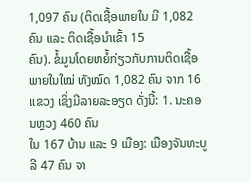1,097 ຄົນ (ຕິດເຊື້ອພາຍໃນ ມີ 1,082 ຄົນ ແລະ ຕິດເຊື້ອນໍາເຂົ້າ 15
ຄົນ). ຂໍ້ມູນໂດຍຫຍໍ້ກ່ຽວກັບການຕິດເຊື້ອພາຍໃນໃໝ່ ທັງໝົດ 1,082 ຄົນ ຈາກ 16 ແຂວງ ເຊິ່ງມີລາຍລະອຽດ ດັ່ງນີ້: 1. ນະຄອນຫຼວງ 460 ຄົນ
ໃນ 167 ບ້ານ ແລະ 9 ເມືອງ: ເມືອງຈັນທະບູລີ 47 ຄົນ ຈາ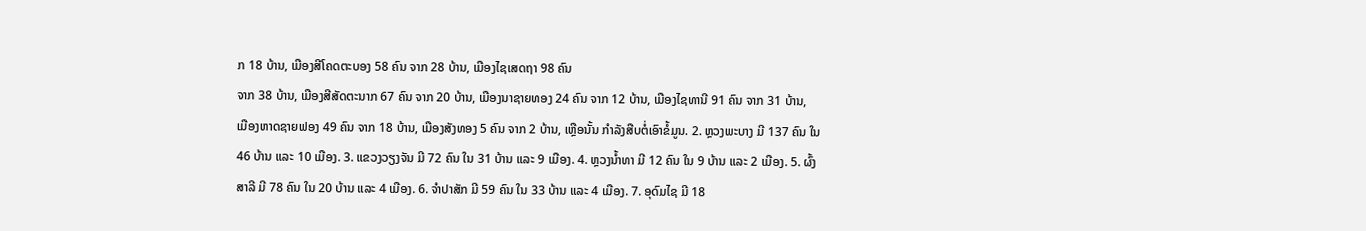ກ 18 ບ້ານ, ເມືອງສີໂຄດຕະບອງ 58 ຄົນ ຈາກ 28 ບ້ານ, ເມືອງໄຊເສດຖາ 98 ຄົນ
ຈາກ 38 ບ້ານ, ເມືອງສີສັດຕະນາກ 67 ຄົນ ຈາກ 20 ບ້ານ, ເມືອງນາຊາຍທອງ 24 ຄົນ ຈາກ 12 ບ້ານ, ເມືອງໄຊທານີ 91 ຄົນ ຈາກ 31 ບ້ານ,
ເມືອງຫາດຊາຍຟອງ 49 ຄົນ ຈາກ 18 ບ້ານ, ເມືອງສັງທອງ 5 ຄົນ ຈາກ 2 ບ້ານ, ເຫຼືອນັ້ນ ກຳລັງສືບຕໍ່ເອົາຂໍ້ມູນ. 2. ຫຼວງພະບາງ ມີ 137 ຄົນ ໃນ
46 ບ້ານ ແລະ 10 ເມືອງ. 3. ແຂວງວຽງຈັນ ມີ 72 ຄົນ ໃນ 31 ບ້ານ ແລະ 9 ເມືອງ. 4. ຫຼວງນ້ຳທາ ມີ 12 ຄົນ ໃນ 9 ບ້ານ ແລະ 2 ເມືອງ. 5. ຜົ້ງ
ສາລີ ມີ 78 ຄົນ ໃນ 20 ບ້ານ ແລະ 4 ເມືອງ. 6. ຈຳປາສັກ ມີ 59 ຄົນ ໃນ 33 ບ້ານ ແລະ 4 ເມືອງ. 7. ອຸດົມໄຊ ມີ 18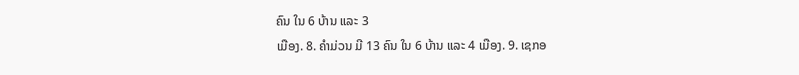ຄົນ ໃນ 6 ບ້ານ ແລະ 3
ເມືອງ. 8. ຄຳມ່ວນ ມີ 13 ຄົນ ໃນ 6 ບ້ານ ແລະ 4 ເມືອງ. 9. ເຊກອ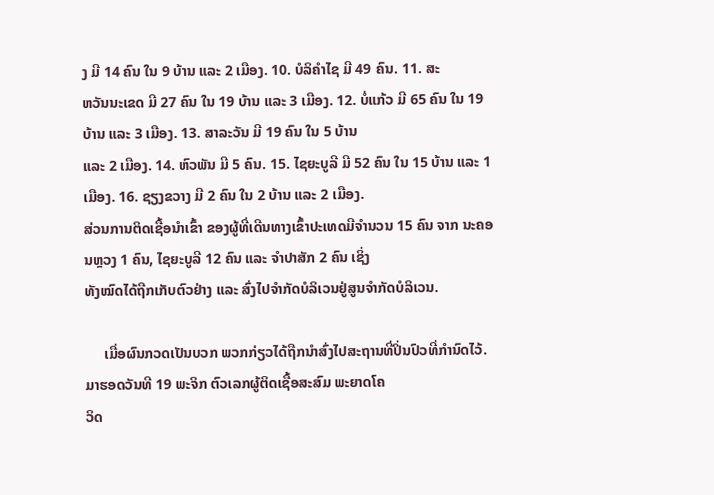ງ ມີ 14 ຄົນ ໃນ 9 ບ້ານ ແລະ 2 ເມືອງ. 10. ບໍລິຄຳໄຊ ມີ 49 ຄົນ. 11. ສະ
ຫວັນນະເຂດ ມີ 27 ຄົນ ໃນ 19 ບ້ານ ແລະ 3 ເມືອງ. 12. ບໍ່ແກ້ວ ມີ 65 ຄົນ ໃນ 19 ບ້ານ ແລະ 3 ເມືອງ. 13. ສາລະວັນ ມີ 19 ຄົນ ໃນ 5 ບ້ານ
ແລະ 2 ເມືອງ. 14. ຫົວພັນ ມີ 5 ຄົນ. 15. ໄຊຍະບູລີ ມີ 52 ຄົນ ໃນ 15 ບ້ານ ແລະ 1 ເມືອງ. 16. ຊຽງຂວາງ ມີ 2 ຄົນ ໃນ 2 ບ້ານ ແລະ 2 ເມືອງ.
ສ່ວນການຕິດເຊື້ອນໍາເຂົ້າ ຂອງຜູ້ທີ່ເດີນທາງເຂົ້າປະເທດມີຈໍານວນ 15 ຄົນ ຈາກ ນະຄອນຫຼວງ 1 ຄົນ, ໄຊຍະບູລີ 12 ຄົນ ແລະ ຈຳປາສັກ 2 ຄົນ ເຊິ່ງ
ທັງໝົດໄດ້ຖືກເກັບຕົວຢ່າງ ແລະ ສົ່ງໄປຈໍາກັດບໍລິເວນຢູ່ສູນຈໍາກັດບໍລິເວນ.

     ເມື່ອຜົນກວດເປັນບວກ ພວກກ່ຽວໄດ້ຖືກນຳສົ່ງໄປສະຖານທີ່ປິ່ນປົວທີ່ກໍານົດໄວ້. ມາຮອດວັນທີ 19 ພະຈິກ ຕົວເລກຜູ້ຕິດເຊື້ອສະສົມ ພະຍາດໂຄ
ວິດ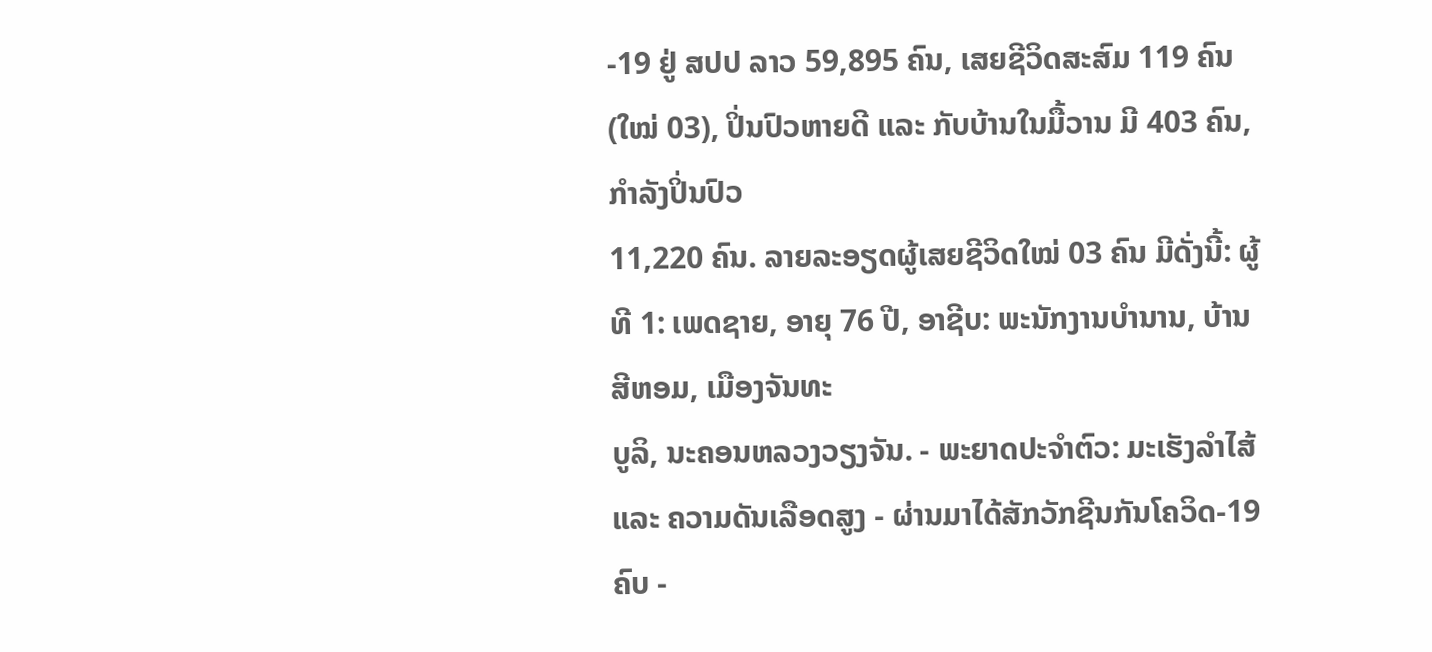-19 ຢູ່ ສປປ ລາວ 59,895 ຄົນ, ເສຍຊີວິດສະສົມ 119 ຄົນ (ໃໝ່ 03), ປິ່ນປົວຫາຍດີ ແລະ ກັບບ້ານໃນມື້ວານ ມີ 403 ຄົນ, ກໍາລັງປິ່ນປົວ
11,220 ຄົນ. ລາຍລະອຽດຜູ້ເສຍຊີວິດໃໝ່ 03 ຄົນ ມີດັ່ງນີ້: ຜູ້ທີ 1: ເພດຊາຍ, ອາຍຸ 76 ປີ, ອາຊີບ: ພະນັກງານບຳນານ, ບ້ານສີຫອມ, ເມືອງຈັນທະ
ບູລິ, ນະຄອນຫລວງວຽງຈັນ. - ພະຍາດປະຈໍາຕົວ: ມະເຮັງລຳໄສ້ ແລະ ຄວາມດັນເລືອດສູງ - ຜ່ານມາໄດ້ສັກວັກຊີນກັນໂຄວິດ-19 ຄົບ -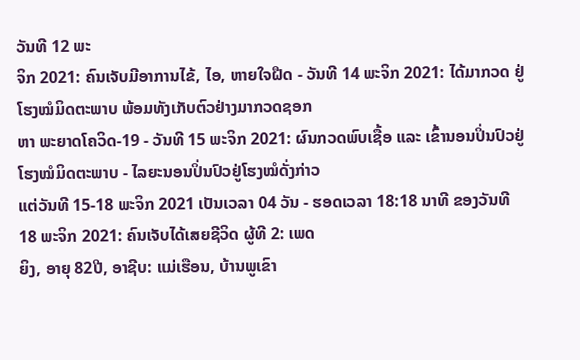ວັນທີ 12 ພະ
ຈິກ 2021: ຄົນເຈັບມີອາການໄຂ້, ໄອ, ຫາຍໃຈຝືດ - ວັນທີ 14 ພະຈິກ 2021: ໄດ້ມາກວດ ຢູ່ໂຮງໝໍມິດຕະພາບ ພ້ອມທັງເກັບຕົວຢ່າງມາກວດຊອກ
ຫາ ພະຍາດໂຄວິດ-19 - ວັນທີ 15 ພະຈິກ 2021: ຜົນກວດພົບເຊື້ອ ແລະ ເຂົ້ານອນປິ່ນປົວຢູ່ໂຮງໝໍມິດຕະພາບ - ໄລຍະນອນປິ່ນປົວຢູ່ໂຮງໝໍດັ່ງກ່າວ
ແຕ່ວັນທີ 15-18 ພະຈິກ 2021 ເປັນເວລາ 04 ວັນ - ຮອດເວລາ 18:18 ນາທີ ຂອງວັນທີ 18 ພະຈິກ 2021: ຄົນເຈັບໄດ້ເສຍຊີວິດ ຜູ້ທີ 2: ເພດ
ຍິງ, ອາຍຸ 82ປີ, ອາຊີບ: ແມ່ເຮືອນ, ບ້ານພູເຂົາ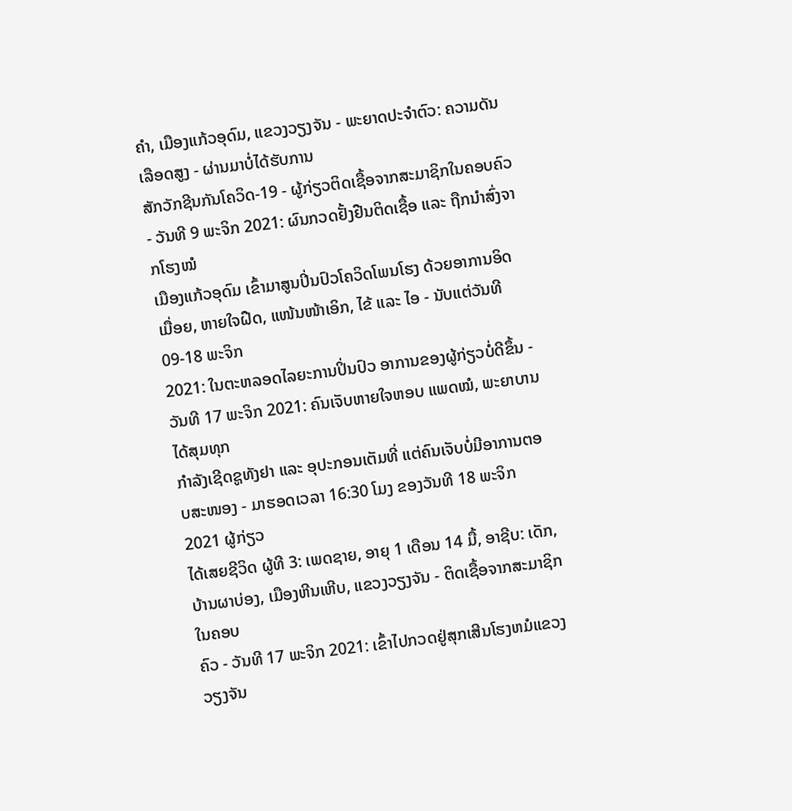ຄຳ, ເມືອງແກ້ວອຸດົມ, ແຂວງວຽງຈັນ - ພະຍາດປະຈໍາຕົວ: ຄວາມດັນເລືອດສູງ - ຜ່ານມາບໍ່ໄດ້ຮັບການ
ສັກວັກຊີນກັນໂຄວິດ-19 - ຜູ້ກ່ຽວຕິດເຊື້ອຈາກສະມາຊິກໃນຄອບຄົວ - ວັນທີ 9 ພະຈິກ 2021: ຜົນກວດຢັ້ງຢືນຕິດເຊື້ອ ແລະ ຖືກນຳສົ່ງຈາກໂຮງໝໍ
ເມືອງແກ້ວອຸດົມ ເຂົ້າມາສູນປິ່ນປົວໂຄວິດໂພນໂຮງ ດ້ວຍອາການອິດເມື່ອຍ, ຫາຍໃຈຝືດ, ແໜ້ນໜ້າເອິກ, ໄຂ້ ແລະ ໄອ - ນັບແຕ່ວັນທີ 09-18 ພະຈິກ
2021: ໃນຕະຫລອດໄລຍະການປິ່ນປົວ ອາການຂອງຜູ້ກ່ຽວບໍ່ດີຂຶ້ນ - ວັນທີ 17 ພະຈິກ 2021: ຄົນເຈັບຫາຍໃຈຫອບ ແພດໝໍ, ພະຍາບານໄດ້ສຸມທຸກ
ກຳລັງເຊີດຊູທັງຢາ ແລະ ອຸປະກອນເຕັມທີ່ ແຕ່ຄົນເຈັບບໍ່ມີອາການຕອບສະໜອງ - ມາຮອດເວລາ 16:30 ໂມງ ຂອງວັນທີ 18 ພະຈິກ 2021 ຜູ້ກ່ຽວ
ໄດ້ເສຍຊີວິດ ຜູ້ທີ 3: ເພດຊາຍ, ອາຍຸ 1 ເດືອນ 14 ມື້, ອາຊີບ: ເດັກ, ບ້ານຜາບ່ອງ, ເມືອງຫີນເຫີບ, ແຂວງວຽງຈັນ - ຕິດເຊື້ອຈາກສະມາຊິກໃນຄອບ
ຄົວ - ວັນທີ 17 ພະຈິກ 2021: ເຂົ້າໄປກວດຢູ່ສຸກເສີນໂຮງຫມໍແຂວງວຽງຈັນ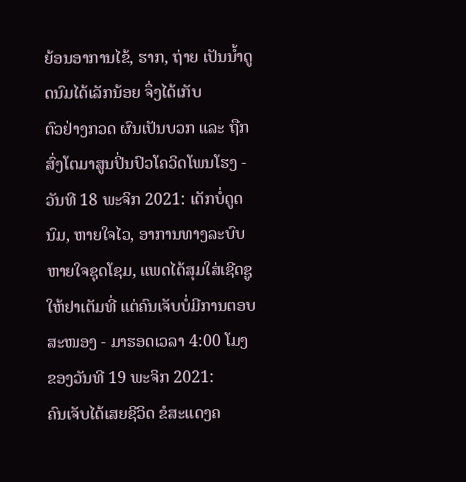ຍ້ອນອາການໄຂ້, ຮາກ, ຖ່າຍ ເປັນນໍ້າດູດນົມໄດ້ເລັກນ້ອຍ ຈຶ່ງໄດ້ເກັບ
ຕົວຢ່າງກວດ ຜົນເປັນບວກ ແລະ ຖືກສົ່ງໂຕມາສູນປິ່ນປົວໂຄວິດໂພນໂຮງ - ວັນທີ 18 ພະຈິກ 2021: ເດັກບໍ່ດູດນົມ, ຫາຍໃຈໄວ, ອາການທາງລະບົບ
ຫາຍໃຈຊຸດໂຊມ, ແພດໄດ້ສຸມໃສ່ເຊີດຊູໃຫ້ຢາເຕັມທີ່ ແຕ່ຄົນເຈັບບໍ່ມີການຕອບສະໜອງ - ມາຮອດເວລາ 4:00 ໂມງ ຂອງວັນທີ 19 ພະຈິກ 2021:
ຄົນເຈັບໄດ້ເສຍຊີວິດ ຂໍສະແດງຄ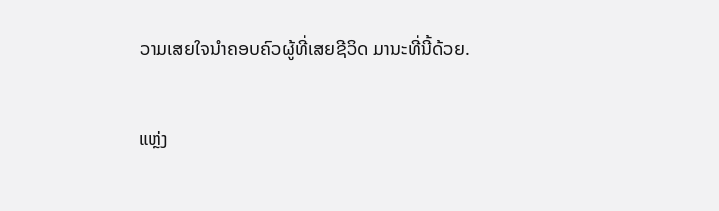ວາມເສຍໃຈນຳຄອບຄົວຜູ້ທີ່ເສຍຊີວິດ ມານະທີ່ນີ້ດ້ວຍ.

ແຫຼ່ງ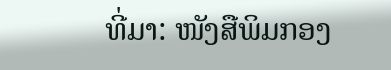ທີ່ມາ: ໜັງສືພິມກອງ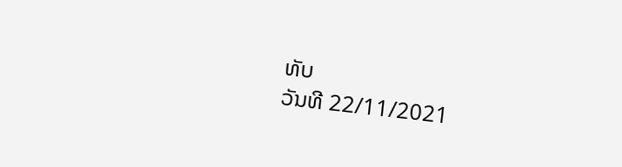ທັບ
ວັນທີ 22/11/2021